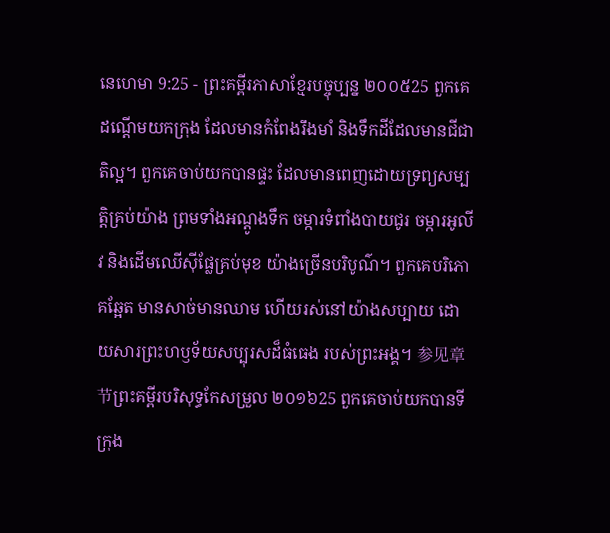នេហេមា 9:25 - ព្រះគម្ពីរភាសាខ្មែរបច្ចុប្បន្ន ២០០៥25 ពួកគេដណ្ដើមយកក្រុង ដែលមានកំពែងរឹងមាំ និងទឹកដីដែលមានជីជាតិល្អ។ ពួកគេចាប់យកបានផ្ទះ ដែលមានពេញដោយទ្រព្យសម្បត្តិគ្រប់យ៉ាង ព្រមទាំងអណ្ដូងទឹក ចម្ការទំពាំងបាយជូរ ចម្ការអូលីវ និងដើមឈើស៊ីផ្លែគ្រប់មុខ យ៉ាងច្រើនបរិបូណ៌។ ពួកគេបរិភោគឆ្អែត មានសាច់មានឈាម ហើយរស់នៅយ៉ាងសប្បាយ ដោយសារព្រះហឫទ័យសប្បុរសដ៏ធំធេង របស់ព្រះអង្គ។ 参见章节ព្រះគម្ពីរបរិសុទ្ធកែសម្រួល ២០១៦25 ពួកគេចាប់យកបានទីក្រុង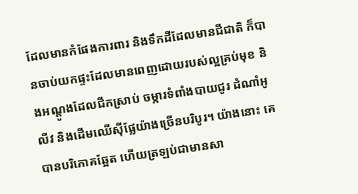ដែលមានកំផែងការពារ និងទឹកដីដែលមានជីជាតិ ក៏បានចាប់យកផ្ទះដែលមានពេញដោយរបស់ល្អគ្រប់មុខ និងអណ្តូងដែលជីកស្រាប់ ចម្ការទំពាំងបាយជូរ ដំណាំអូលីវ និងដើមឈើស៊ីផ្លែយ៉ាងច្រើនបរិបូរ។ យ៉ាងនោះ គេបានបរិភោគឆ្អែត ហើយត្រឡប់ជាមានសា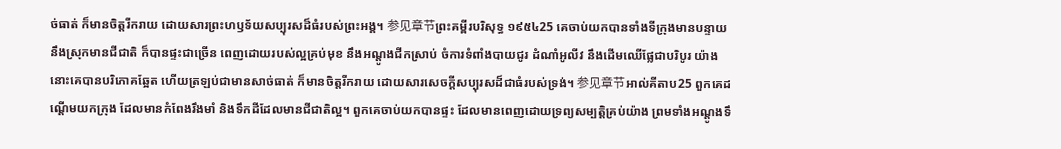ច់ធាត់ ក៏មានចិត្តរីករាយ ដោយសារព្រះហឫទ័យសប្បុរសដ៏ធំរបស់ព្រះអង្គ។ 参见章节ព្រះគម្ពីរបរិសុទ្ធ ១៩៥៤25 គេចាប់យកបានទាំងទីក្រុងមានបន្ទាយ នឹងស្រុកមានជីជាតិ ក៏បានផ្ទះជាច្រើន ពេញដោយរបស់ល្អគ្រប់មុខ នឹងអណ្តូងជីកស្រាប់ ចំការទំពាំងបាយជូរ ដំណាំអូលីវ នឹងដើមឈើផ្លែជាបរិបូរ យ៉ាងនោះគេបានបរិភោគឆ្អែត ហើយត្រឡប់ជាមានសាច់ធាត់ ក៏មានចិត្តរីករាយ ដោយសារសេចក្ដីសប្បុរសដ៏ជាធំរបស់ទ្រង់។ 参见章节អាល់គីតាប25 ពួកគេដណ្ដើមយកក្រុង ដែលមានកំពែងរឹងមាំ និងទឹកដីដែលមានជីជាតិល្អ។ ពួកគេចាប់យកបានផ្ទះ ដែលមានពេញដោយទ្រព្យសម្បត្តិគ្រប់យ៉ាង ព្រមទាំងអណ្ដូងទឹ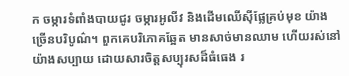ក ចម្ការទំពាំងបាយជូរ ចម្ការអូលីវ និងដើមឈើស៊ីផ្លែគ្រប់មុខ យ៉ាងច្រើនបរិបូណ៌។ ពួកគេបរិភោគឆ្អែត មានសាច់មានឈាម ហើយរស់នៅយ៉ាងសប្បាយ ដោយសារចិត្តសប្បុរសដ៏ធំធេង រ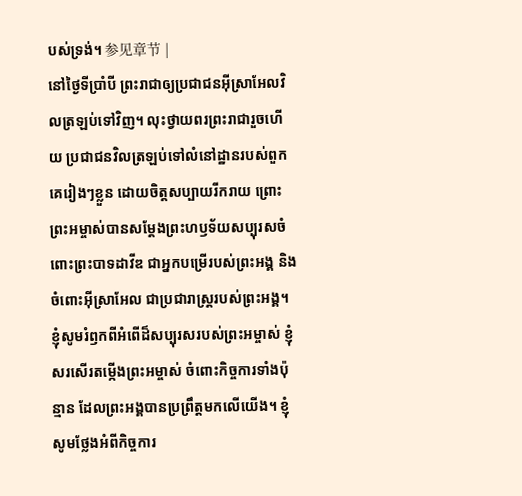បស់ទ្រង់។ 参见章节 |
នៅថ្ងៃទីប្រាំបី ព្រះរាជាឲ្យប្រជាជនអ៊ីស្រាអែលវិលត្រឡប់ទៅវិញ។ លុះថ្វាយពរព្រះរាជារួចហើយ ប្រជាជនវិលត្រឡប់ទៅលំនៅដ្ឋានរបស់ពួកគេរៀងៗខ្លួន ដោយចិត្តសប្បាយរីករាយ ព្រោះព្រះអម្ចាស់បានសម្តែងព្រះហឫទ័យសប្បុរសចំពោះព្រះបាទដាវីឌ ជាអ្នកបម្រើរបស់ព្រះអង្គ និងចំពោះអ៊ីស្រាអែល ជាប្រជារាស្ត្ររបស់ព្រះអង្គ។
ខ្ញុំសូមរំឭកពីអំពើដ៏សប្បុរសរបស់ព្រះអម្ចាស់ ខ្ញុំសរសើរតម្កើងព្រះអម្ចាស់ ចំពោះកិច្ចការទាំងប៉ុន្មាន ដែលព្រះអង្គបានប្រព្រឹត្តមកលើយើង។ ខ្ញុំសូមថ្លែងអំពីកិច្ចការ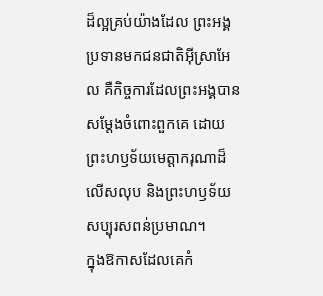ដ៏ល្អគ្រប់យ៉ាងដែល ព្រះអង្គប្រទានមកជនជាតិអ៊ីស្រាអែល គឺកិច្ចការដែលព្រះអង្គបានសម្តែងចំពោះពួកគេ ដោយព្រះហឫទ័យមេត្តាករុណាដ៏លើសលុប និងព្រះហឫទ័យសប្បុរសពន់ប្រមាណ។
ក្នុងឱកាសដែលគេកំ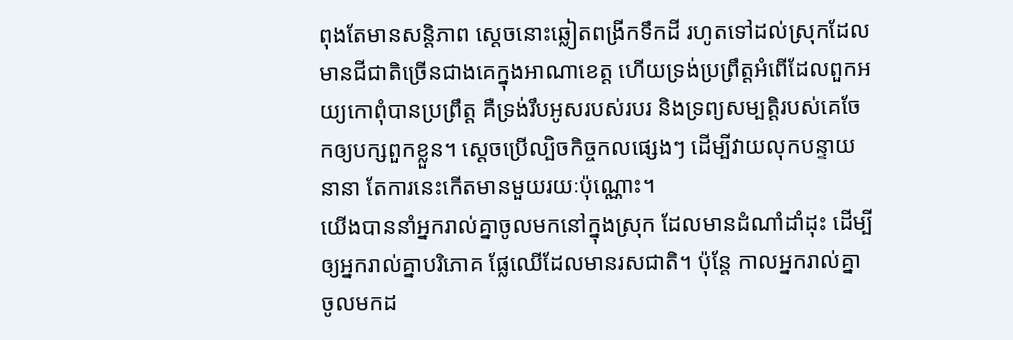ពុងតែមានសន្តិភាព ស្ដេចនោះឆ្លៀតពង្រីកទឹកដី រហូតទៅដល់ស្រុកដែលមានជីជាតិច្រើនជាងគេក្នុងអាណាខេត្ត ហើយទ្រង់ប្រព្រឹត្តអំពើដែលពួកអយ្យកោពុំបានប្រព្រឹត្ត គឺទ្រង់រឹបអូសរបស់របរ និងទ្រព្យសម្បត្តិរបស់គេចែកឲ្យបក្សពួកខ្លួន។ ស្ដេចប្រើល្បិចកិច្ចកលផ្សេងៗ ដើម្បីវាយលុកបន្ទាយនានា តែការនេះកើតមានមួយរយៈប៉ុណ្ណោះ។
យើងបាននាំអ្នករាល់គ្នាចូលមកនៅក្នុងស្រុក ដែលមានដំណាំដាំដុះ ដើម្បីឲ្យអ្នករាល់គ្នាបរិភោគ ផ្លែឈើដែលមានរសជាតិ។ ប៉ុន្តែ កាលអ្នករាល់គ្នាចូលមកដ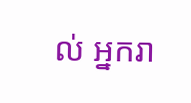ល់ អ្នករា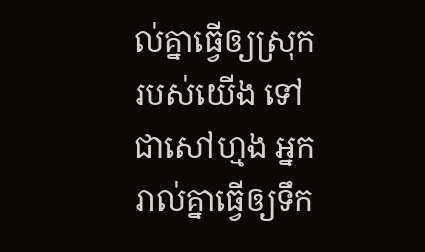ល់គ្នាធ្វើឲ្យស្រុករបស់យើង ទៅជាសៅហ្មង អ្នករាល់គ្នាធ្វើឲ្យទឹក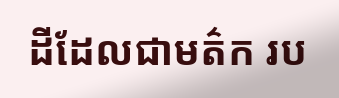ដីដែលជាមត៌ក រប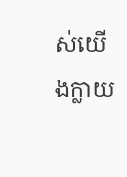ស់យើងក្លាយ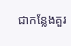ជាកន្លែងគួរ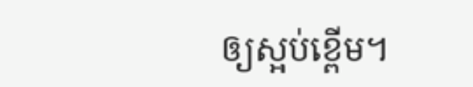ឲ្យស្អប់ខ្ពើម។